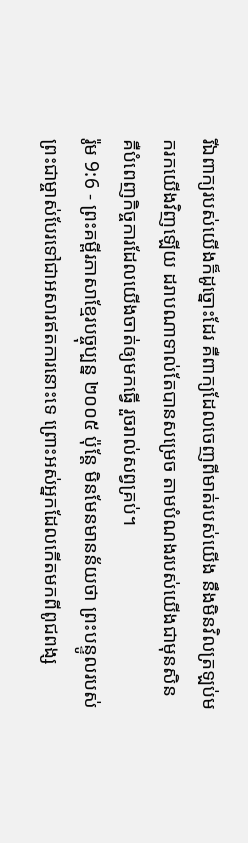រីឯពាក្យរបស់យើងក៏ដូច្នោះដែរ គឺពាក្យដែលចេញពីមាត់របស់យើង នឹងមិនវិលត្រឡប់មករកយើងវិញឡើយ ដរាបណាទាល់តែបានសម្រេច តាមបំណងរបស់យើងជាមុនសិន គឺបំពេញកិច្ចការដែលយើងចាត់ឲ្យមកធ្វើ រួចរាល់សព្វគ្រប់។
រ៉ូម 9:6 - ព្រះគម្ពីរភាសាខ្មែរបច្ចុប្បន្ន ២០០៥ ប៉ុន្តែ មិនមែនមានន័យថា ព្រះបន្ទូលរបស់ព្រះជាម្ចាស់បែរទៅជាអសារឥតការនោះទេ ព្រោះអស់អ្នកដែលកើតមកពីពូជពង្ស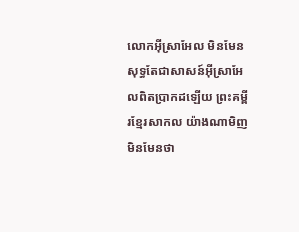លោកអ៊ីស្រាអែល មិនមែនសុទ្ធតែជាសាសន៍អ៊ីស្រាអែលពិតប្រាកដឡើយ ព្រះគម្ពីរខ្មែរសាកល យ៉ាងណាមិញ មិនមែនថា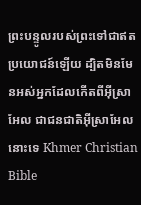ព្រះបន្ទូលរបស់ព្រះទៅជាឥតប្រយោជន៍ឡើយ ដ្បិតមិនមែនអស់អ្នកដែលកើតពីអ៊ីស្រាអែល ជាជនជាតិអ៊ីស្រាអែលនោះទេ Khmer Christian Bible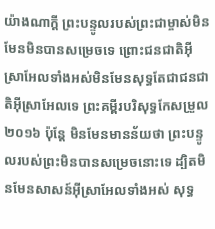យ៉ាងណាក្ដី ព្រះបន្ទូលរបស់ព្រះជាម្ចាស់មិនមែនមិនបានសម្រេចទេ ព្រោះជនជាតិអ៊ីស្រាអែលទាំងអស់មិនមែនសុទ្ធតែជាជនជាតិអ៊ីស្រាអែលទេ ព្រះគម្ពីរបរិសុទ្ធកែសម្រួល ២០១៦ ប៉ុន្តែ មិនមែនមានន័យថា ព្រះបន្ទូលរបស់ព្រះមិនបានសម្រេចនោះទេ ដ្បិតមិនមែនសាសន៍អ៊ីស្រាអែលទាំងអស់ សុទ្ធ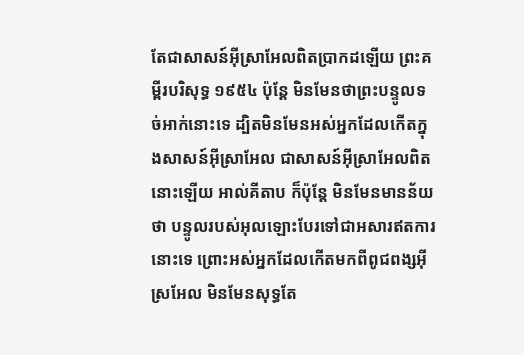តែជាសាសន៍អ៊ីស្រាអែលពិតប្រាកដឡើយ ព្រះគម្ពីរបរិសុទ្ធ ១៩៥៤ ប៉ុន្តែ មិនមែនថាព្រះបន្ទូលទច់អាក់នោះទេ ដ្បិតមិនមែនអស់អ្នកដែលកើតក្នុងសាសន៍អ៊ីស្រាអែល ជាសាសន៍អ៊ីស្រាអែលពិតនោះឡើយ អាល់គីតាប ក៏ប៉ុន្ដែ មិនមែនមានន័យថា បន្ទូលរបស់អុលឡោះបែរទៅជាអសារឥតការនោះទេ ព្រោះអស់អ្នកដែលកើតមកពីពូជពង្សអ៊ីស្រអែល មិនមែនសុទ្ធតែ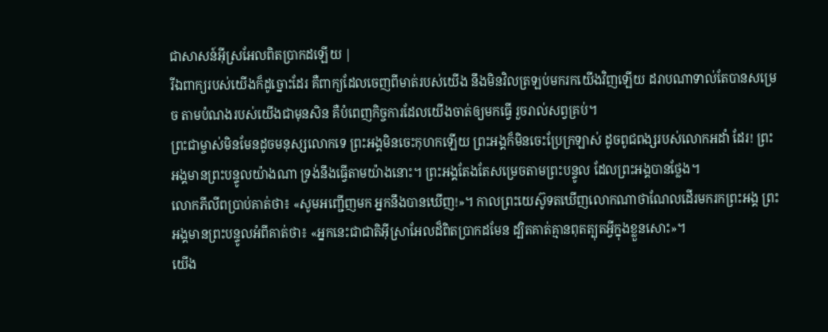ជាសាសន៍អ៊ីស្រអែលពិតប្រាកដឡើយ |
រីឯពាក្យរបស់យើងក៏ដូច្នោះដែរ គឺពាក្យដែលចេញពីមាត់របស់យើង នឹងមិនវិលត្រឡប់មករកយើងវិញឡើយ ដរាបណាទាល់តែបានសម្រេច តាមបំណងរបស់យើងជាមុនសិន គឺបំពេញកិច្ចការដែលយើងចាត់ឲ្យមកធ្វើ រួចរាល់សព្វគ្រប់។
ព្រះជាម្ចាស់មិនមែនដូចមនុស្សលោកទេ ព្រះអង្គមិនចេះកុហកឡើយ ព្រះអង្គក៏មិនចេះប្រែក្រឡាស់ ដូចពូជពង្សរបស់លោកអដាំ ដែរ! ព្រះអង្គមានព្រះបន្ទូលយ៉ាងណា ទ្រង់នឹងធ្វើតាមយ៉ាងនោះ។ ព្រះអង្គតែងតែសម្រេចតាមព្រះបន្ទូល ដែលព្រះអង្គបានថ្លែង។
លោកភីលីពប្រាប់គាត់ថា៖ «សូមអញ្ជើញមក អ្នកនឹងបានឃើញ!»។ កាលព្រះយេស៊ូទតឃើញលោកណាថាណែលដើរមករកព្រះអង្គ ព្រះអង្គមានព្រះបន្ទូលអំពីគាត់ថា៖ «អ្នកនេះជាជាតិអ៊ីស្រាអែលដ៏ពិតប្រាកដមែន ដ្បិតគាត់គ្មានពុតត្បុតអ្វីក្នុងខ្លួនសោះ»។
យើង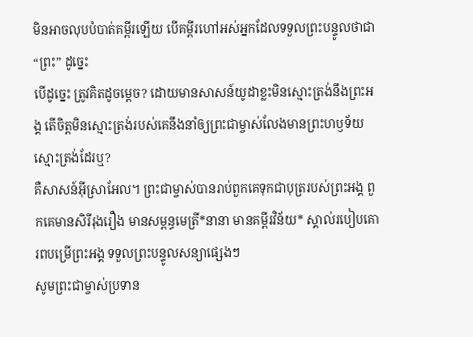មិនអាចលុបបំបាត់គម្ពីរឡើយ បើគម្ពីរហៅអស់អ្នកដែលទទួលព្រះបន្ទូលថាជា “ព្រះ” ដូច្នេះ
បើដូច្នេះ ត្រូវគិតដូចម្ដេច? ដោយមានសាសន៍យូដាខ្លះមិនស្មោះត្រង់នឹងព្រះអង្គ តើចិត្តមិនស្មោះត្រង់របស់គេនឹងនាំឲ្យព្រះជាម្ចាស់លែងមានព្រះហឫទ័យស្មោះត្រង់ដែរឬ?
គឺសាសន៍អ៊ីស្រាអែល។ ព្រះជាម្ចាស់បានរាប់ពួកគេទុកជាបុត្ររបស់ព្រះអង្គ ពួកគេមានសិរីរុងរឿង មានសម្ពន្ធមេត្រី*នានា មានគម្ពីរវិន័យ* ស្គាល់របៀបគោរពបម្រើព្រះអង្គ ទទួលព្រះបន្ទូលសន្យាផ្សេងៗ
សូមព្រះជាម្ចាស់ប្រទាន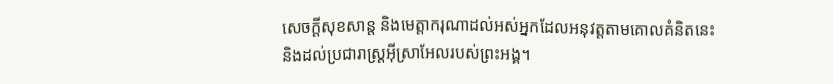សេចក្ដីសុខសាន្ត និងមេត្តាករុណាដល់អស់អ្នកដែលអនុវត្តតាមគោលគំនិតនេះ និងដល់ប្រជារាស្ត្រអ៊ីស្រាអែលរបស់ព្រះអង្គ។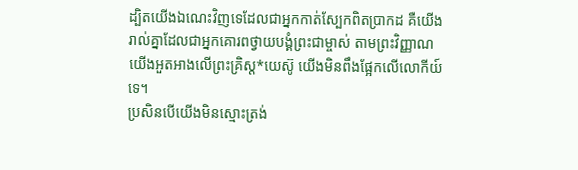ដ្បិតយើងឯណេះវិញទេដែលជាអ្នកកាត់ស្បែកពិតប្រាកដ គឺយើងរាល់គ្នាដែលជាអ្នកគោរពថ្វាយបង្គំព្រះជាម្ចាស់ តាមព្រះវិញ្ញាណ យើងអួតអាងលើព្រះគ្រិស្ត*យេស៊ូ យើងមិនពឹងផ្អែកលើលោកីយ៍ទេ។
ប្រសិនបើយើងមិនស្មោះត្រង់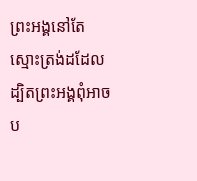ព្រះអង្គនៅតែស្មោះត្រង់ដដែល ដ្បិតព្រះអង្គពុំអាចប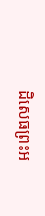ដិសេធព្រះអ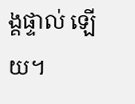ង្គផ្ទាល់ ឡើយ។